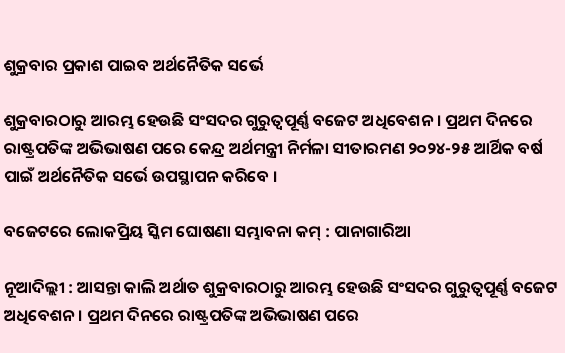ଶୁକ୍ରବାର ପ୍ରକାଶ ପାଇବ ଅର୍ଥନୈତିକ ସର୍ଭେ

ଶୁକ୍ରବାରଠାରୁ ଆରମ୍ଭ ହେଉଛି ସଂସଦର ଗୁରୁତ୍ବପୂର୍ଣ୍ଣ ବଜେଟ ଅଧିବେଶନ । ପ୍ରଥମ ଦିନରେ ରାଷ୍ଟ୍ରପତିଙ୍କ ଅଭିଭାଷଣ ପରେ କେନ୍ଦ୍ର ଅର୍ଥମନ୍ତ୍ରୀ ନିର୍ମଳା ସୀତାରମଣ ୨୦୨୪-୨୫ ଆର୍ଥିକ ବର୍ଷ ପାଇଁ ଅର୍ଥନୈତିକ ସର୍ଭେ ଉପସ୍ଥାପନ କରିବେ ।

ବଜେଟରେ ଲୋକପ୍ରିୟ ସ୍କିମ ଘୋଷଣା ସମ୍ଭାବନା କମ୍ : ପାନାଗାରିଆ

ନୂଆଦିଲ୍ଲୀ : ଆସନ୍ତା କାଲି ଅର୍ଥାତ ଶୁକ୍ରବାରଠାରୁ ଆରମ୍ଭ ହେଉଛି ସଂସଦର ଗୁରୁତ୍ବପୂର୍ଣ୍ଣ ବଜେଟ ଅଧିବେଶନ । ପ୍ରଥମ ଦିନରେ ରାଷ୍ଟ୍ରପତିଙ୍କ ଅଭିଭାଷଣ ପରେ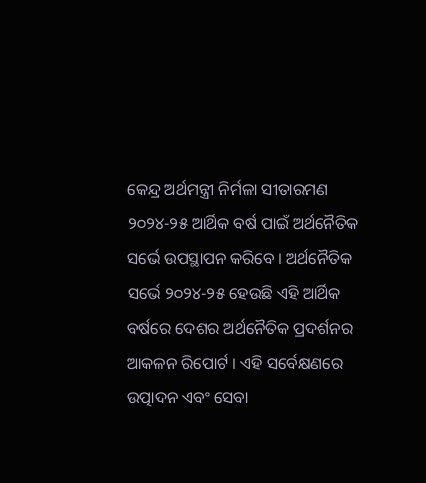କେନ୍ଦ୍ର ଅର୍ଥମନ୍ତ୍ରୀ ନିର୍ମଳା ସୀତାରମଣ ୨୦୨୪-୨୫ ଆର୍ଥିକ ବର୍ଷ ପାଇଁ ଅର୍ଥନୈତିକ ସର୍ଭେ ଉପସ୍ଥାପନ କରିବେ । ଅର୍ଥନୈତିକ ସର୍ଭେ ୨୦୨୪-୨୫ ହେଉଛି ଏହି ଆର୍ଥିକ ବର୍ଷରେ ଦେଶର ଅର୍ଥନୈତିକ ପ୍ରଦର୍ଶନର ଆକଳନ ରିପୋର୍ଟ । ଏହି ସର୍ବେକ୍ଷଣରେ ଉତ୍ପାଦନ ଏବଂ ସେବା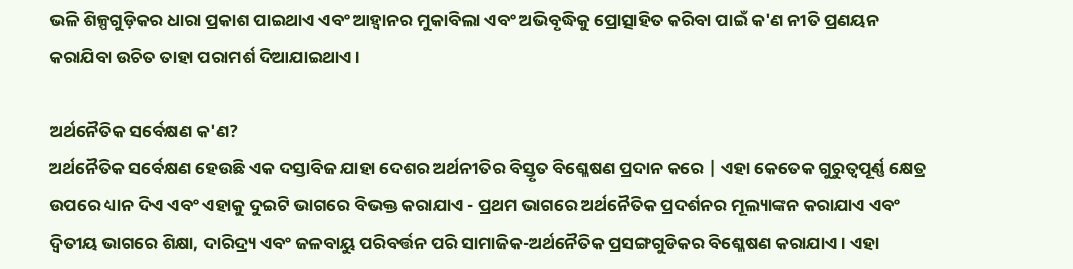ଭଳି ଶିଳ୍ପଗୁଡ଼ିକର ଧାରା ପ୍ରକାଶ ପାଇଥାଏ ଏବଂ ଆହ୍ୱାନର ମୁକାବିଲା ଏବଂ ଅଭିବୃଦ୍ଧିକୁ ପ୍ରୋତ୍ସାହିତ କରିବା ପାଇଁ କ'ଣ ନୀତି ପ୍ରଣୟନ କରାଯିବା ଉଚିତ ତାହା ପରାମର୍ଶ ଦିଆଯାଇଥାଏ।

ଅର୍ଥନୈତିକ ସର୍ବେକ୍ଷଣ କ'ଣ?
ଅର୍ଥନୈତିକ ସର୍ବେକ୍ଷଣ ହେଉଛି ଏକ ଦସ୍ତାବିଜ ଯାହା ଦେଶର ଅର୍ଥନୀତିର ବିସ୍ତୃତ ବିଶ୍ଳେଷଣ ପ୍ରଦାନ କରେ | ଏହା କେତେକ ଗୁରୁତ୍ୱପୂର୍ଣ୍ଣ କ୍ଷେତ୍ର ଉପରେ ଧ୍ୟାନ ଦିଏ ଏବଂ ଏହାକୁ ଦୁଇଟି ଭାଗରେ ବିଭକ୍ତ କରାଯାଏ - ପ୍ରଥମ ଭାଗରେ ଅର୍ଥନୈତିକ ପ୍ରଦର୍ଶନର ମୂଲ୍ୟାଙ୍କନ କରାଯାଏ ଏବଂ ଦ୍ୱିତୀୟ ଭାଗରେ ଶିକ୍ଷା, ଦାରିଦ୍ର୍ୟ ଏବଂ ଜଳବାୟୁ ପରିବର୍ତ୍ତନ ପରି ସାମାଜିକ-ଅର୍ଥନୈତିକ ପ୍ରସଙ୍ଗଗୁଡିକର ବିଶ୍ଳେଷଣ କରାଯାଏ । ଏହା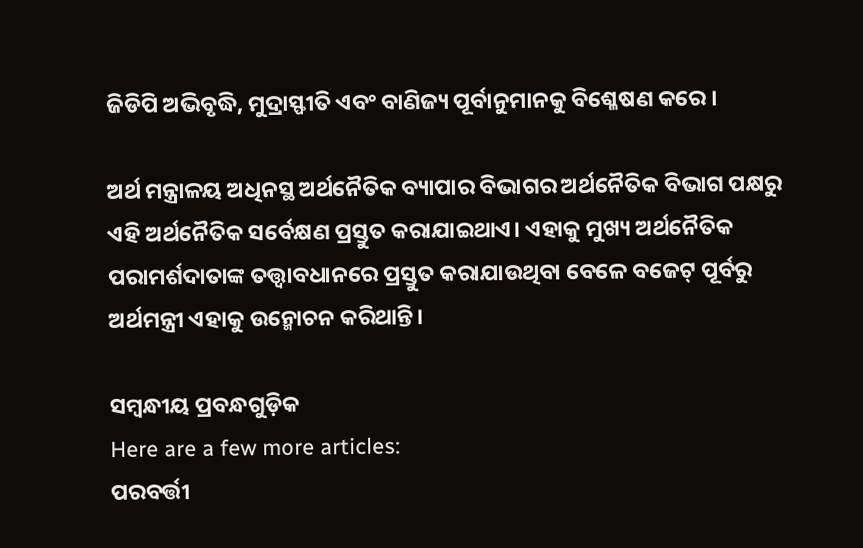ଜିଡିପି ଅଭିବୃଦ୍ଧି, ମୁଦ୍ରାସ୍ଫୀତି ଏବଂ ବାଣିଜ୍ୟ ପୂର୍ବାନୁମାନକୁ ବିଶ୍ଳେଷଣ କରେ ।

ଅର୍ଥ ମନ୍ତ୍ରାଳୟ ଅଧିନସ୍ଥ ଅର୍ଥନୈତିକ ବ୍ୟାପାର ବିଭାଗର ଅର୍ଥନୈତିକ ବିଭାଗ ପକ୍ଷରୁ ଏହି ଅର୍ଥନୈତିକ ସର୍ବେକ୍ଷଣ ପ୍ରସ୍ତୁତ କରାଯାଇଥାଏ। ଏହାକୁ ମୁଖ୍ୟ ଅର୍ଥନୈତିକ ପରାମର୍ଶଦାତାଙ୍କ ତତ୍ତ୍ୱାବଧାନରେ ପ୍ରସ୍ତୁତ କରାଯାଉଥିବା ବେଳେ ବଜେଟ୍ ପୂର୍ବରୁ ଅର୍ଥମନ୍ତ୍ରୀ ଏହାକୁ ଉନ୍ମୋଚନ କରିଥାନ୍ତି।

ସମ୍ବନ୍ଧୀୟ ପ୍ରବନ୍ଧଗୁଡ଼ିକ
Here are a few more articles:
ପରବର୍ତ୍ତୀ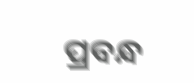ପ୍ରବନ୍ଧ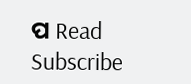ପ Read
Subscribe